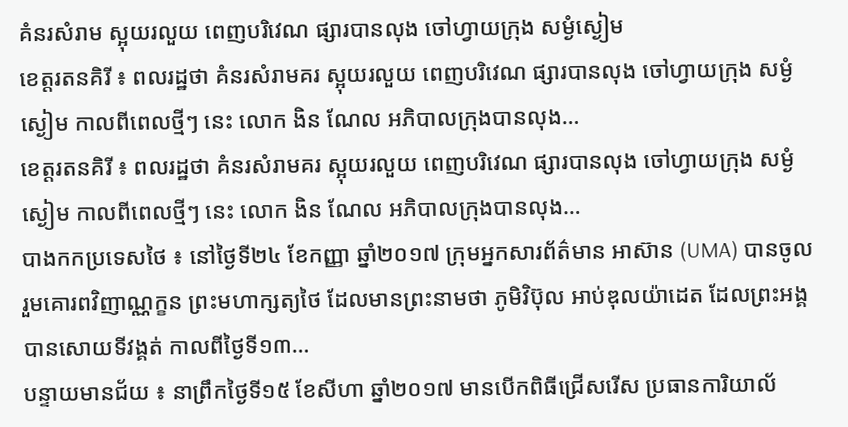គំនរសំរាម ស្អុយរលួយ ពេញបរិវេណ ផ្សារបានលុង ចៅហ្វាយក្រុង សម្ងំស្ងៀម
ខេត្តរតនគិរី ៖ ពលរដ្ឋថា គំនរសំរាមគរ ស្អុយរលួយ ពេញបរិវេណ ផ្សារបានលុង ចៅហ្វាយក្រុង សម្ងំស្ងៀម កាលពីពេលថ្មីៗ នេះ លោក ងិន ណែល អភិបាលក្រុងបានលុង…
ខេត្តរតនគិរី ៖ ពលរដ្ឋថា គំនរសំរាមគរ ស្អុយរលួយ ពេញបរិវេណ ផ្សារបានលុង ចៅហ្វាយក្រុង សម្ងំស្ងៀម កាលពីពេលថ្មីៗ នេះ លោក ងិន ណែល អភិបាលក្រុងបានលុង…
បាងកកប្រទេសថៃ ៖ នៅថ្ងៃទី២៤ ខែកញ្ញា ឆ្នាំ២០១៧ ក្រុមអ្នកសារព័ត៌មាន អាស៊ាន (UMA) បានចូលរួមគោរពវិញាណ្ណក្ខន ព្រះមហាក្សត្យថៃ ដែលមានព្រះនាមថា ភូមិវិប៊ុល អាប់ឌុលយ៉ាដេត ដែលព្រះអង្គបានសោយទីវង្គត់ កាលពីថ្ងៃទី១៣…
បន្ទាយមានជ័យ ៖ នាព្រឹកថ្ងៃទី១៥ ខែសីហា ឆ្នាំ២០១៧ មានបើកពិធីជ្រើសរើស ប្រធានការិយាល័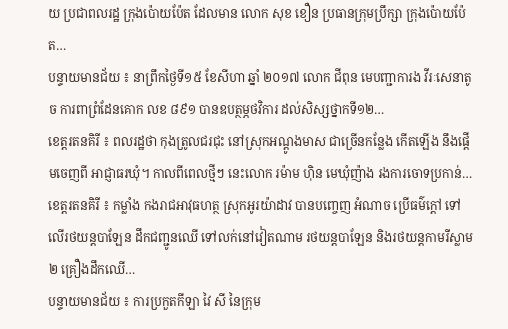យ ប្រជាពលរដ្ឋ ក្រុងប៉ោយប៉ែត ដែលមាន លោក សុខ ខឿន ប្រធានក្រុមប្រឹក្សា ក្រុងប៉ោយប៉ែត…
បន្ទាយមានជ័យ ៖ នាព្រឹកថ្ងៃទី១៥ ខែសីហា ឆ្នាំ ២០១៧ លោក ជីពុន មេបញ្ជាការង វីរៈសេនាតូច ការពាព្រំដែនគោក លខ ៨៩១ បានឧបត្ថម្ភថវិការ ដល់សិស្សថ្នាកទី១២…
ខេត្តរតនគិរី ៖ ពលរដ្ឋថា កុងត្រូលជរជុះ នៅស្រុកអណ្តូងមាស ជាច្រើនកន្លែង កើតឡើង នឹងផ្តើមចេញពី អាជ្ញាធរឃុំ។ កាលពីពេលថ្មីៗ នេះលោក រម៉ាម ហ៊ិន មេឃុំញ៉ាង រងការចោទប្រកាន់…
ខេត្តរតនគិរី ៖ កម្លាំង កងរាជអាវុធហត្ថ ស្រុកអូរយ៉ាដាវ បានបញ្ចេញ អំណាច ប្រើធម៌ក្តៅ ទៅលើរថយន្តបាឡែន ដឹកជញ្ជូនឈើ ទៅលក់នៅវៀតណាម រថយន្តបាឡែន និងរថយន្តកាមរីស្លាម ២ គ្រឿងដឹកឈើ…
បន្ទាយមានជ័យ ៖ ការប្រកួតកីឡា វៃ សី នៃក្រុម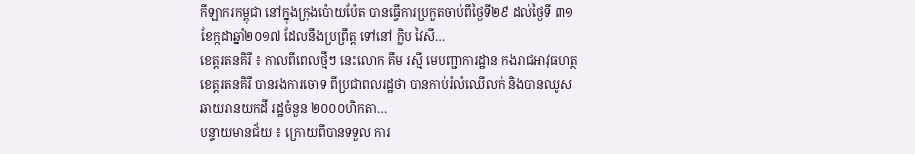កីឡាករកម្ពុជា នៅក្នុងក្រុងប៉ោយប៉ែត បានធ្វើការប្រកួតចាប់ពីថ្ងៃទី២៩ ដល់ថ្ងៃទី ៣១ ខែក្កដាឆ្នាំ២០១៧ ដែលនឹងប្រព្រឹត្ត ទៅនៅ ក្លិប វៃសី…
ខេត្តរតនគិរី ៖ កាលពីពេលថ្មីៗ នេះលោក គឹម រស្មី មេបញ្ជាការដ្ឋាន កងរាជអាវុធហត្ថ ខេត្តរតនគិរី បានរងការចោទ ពីប្រជាពលរដ្ឋថា បានកាប់រំលំឈើលក់ និងបានឈូសឆាយរានយកដី រដ្ឋចំនួន ២០០០ហិកតា…
បន្ទាយមានជ័យ ៖ ក្រោយពីបានទទួល ការ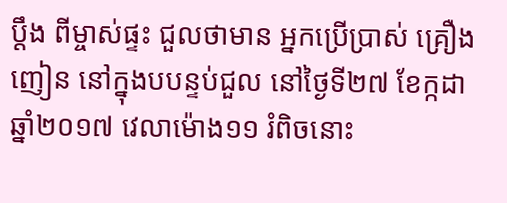ប្តឹង ពីម្ចាស់ផ្ទះ ជួលថាមាន អ្នកប្រើប្រាស់ គ្រឿងញៀន នៅក្នុងបបន្ទប់ជួល នៅថ្ងៃទី២៧ ខែក្កដា ឆ្នាំ២០១៧ វេលាម៉ោង១១ រំពិចនោះ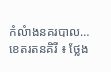កំលំាងនគរបាល…
ខេតរតនគិរី ៖ ថ្លែង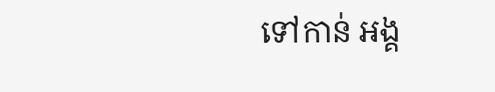ទៅកាន់ អង្គ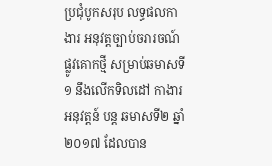ប្រជុំបូកសរុប លទ្ធផលកាងារ អនុវត្តច្បាប់ចរារចណ៍ ផ្លូវគោកថ្មី សម្រាប់ឆមាសទី១ នឹងលើកទិលដៅ កាងារអនុវត្តន៍ បន្ត ឆមាសទី២ ឆ្នាំ ២០១៧ ដែលបាន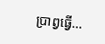ប្រាព្វធ្វើ…